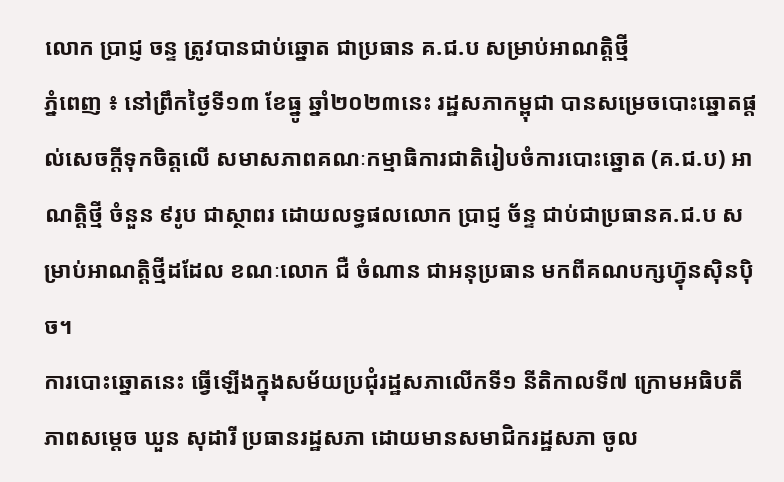លោក ប្រាជ្ញ ចន្ទ ត្រូវបានជាប់ឆ្នោត ជាប្រធាន គ.ជ.ប សម្រាប់អាណត្តិថ្មី
ភ្នំពេញ ៖ នៅព្រឹកថ្ងៃទី១៣ ខែធ្នូ ឆ្នាំ២០២៣នេះ រដ្ឋសភាកម្ពុជា បានសម្រេចបោះឆ្នោតផ្តល់សេចក្តីទុកចិត្តលើ សមាសភាពគណៈកម្មាធិការជាតិរៀបចំការបោះឆ្នោត (គ.ជ.ប) អាណត្តិថ្មី ចំនួន ៩រូប ជាស្ថាពរ ដោយលទ្ធផលលោក ប្រាជ្ញ ច័ន្ទ ជាប់ជាប្រធានគ.ជ.ប សម្រាប់អាណត្តិថ្មីដដែល ខណៈលោក ជឺ ចំណាន ជាអនុប្រធាន មកពីគណបក្សហ្វ៊ុនស៊ិនប៉ិច។
ការបោះឆ្នោតនេះ ធ្វើឡើងក្នុងសម័យប្រជុំរដ្ឋសភាលើកទី១ នីតិកាលទី៧ ក្រោមអធិបតីភាពសម្តេច ឃួន សុដារី ប្រធានរដ្ឋសភា ដោយមានសមាជិករដ្ឋសភា ចូល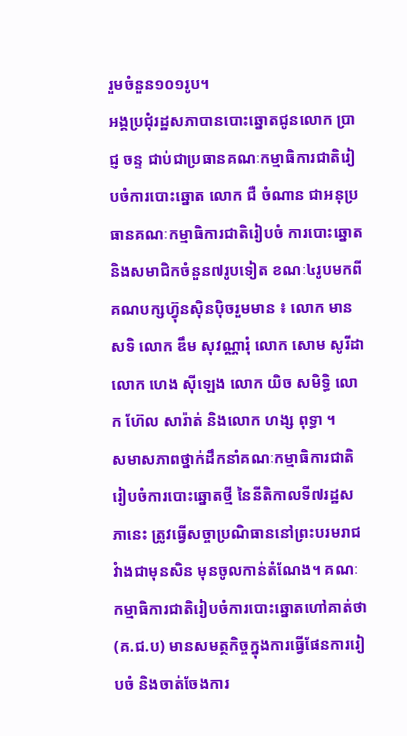រួមចំនួន១០១រូប។
អង្គប្រជុំរដ្ឋសភាបានបោះឆ្នោតជូនលោក ប្រាជ្ញ ចន្ទ ជាប់ជាប្រធានគណៈកម្មាធិការជាតិរៀបចំការបោះឆ្នោត លោក ជឺ ចំណាន ជាអនុប្រធានគណៈកម្មាធិការជាតិរៀបចំ ការបោះឆ្នោត និងសមាជិកចំនួន៧រូបទៀត ខណៈ៤រូបមកពីគណបក្សហ្វ៊ុនស៊ិនប៉ិចរួមមាន ៖ លោក មាន សទិ លោក ឌឹម សុវណ្ណារុំ លោក សោម សូរីដា លោក ហេង ស៊ីឡេង លោក យិច សមិទ្ធិ លោក ហ៊ែល សារ៉ាត់ និងលោក ហង្ស ពុទ្ធា ។
សមាសភាពថ្នាក់ដឹកនាំគណៈកម្មាធិការជាតិរៀបចំការបោះឆ្នោតថ្មី នៃនីតិកាលទី៧រដ្ឋសភានេះ ត្រូវធ្វើសច្ចាប្រណិធាននៅព្រះបរមរាជវំាងជាមុនសិន មុនចូលកាន់តំណែង។ គណៈកម្មាធិការជាតិរៀបចំការបោះឆ្នោតហៅគាត់ថា (គ.ជ.ប) មានសមត្ថកិច្ចក្នុងការធ្វើផែនការរៀបចំ និងចាត់ចែងការ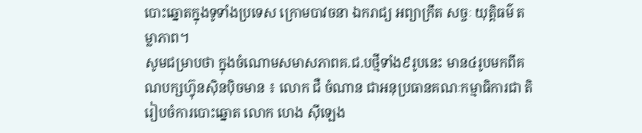បោះឆ្នោតក្នុងទូទាំងប្រទេស ក្រោមបាវចនា ឯករាជ្យ អព្យាក្រឹត សច្ចៈ យុត្តិធម៌ តម្លាភាព។
សូមជម្រាបថា ក្នុងចំណោមសមាសភាពគ.ជ.បថ្មីទាំង៩រូបនេះ មាន៤រូបមកពីគណបក្សហ្វ៊ុនស៊ិនប៉ិចមាន ៖ លោក ជឺ ចំណាន ជាអនុប្រធានគណៈកម្មាធិការជា តិរៀបចំការបោះឆ្នោត លោក ហេង ស៊ីឡេង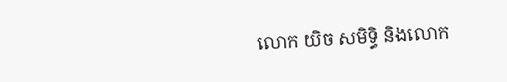លោក យិច សមិទ្ធិ និងលោក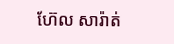ហ៊ែល សារ៉ាត់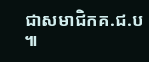ជាសមាជិកគ.ជ.ប ៕